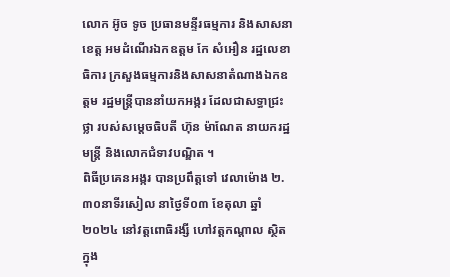លោក អ៊ូច ទូច ប្រធានមន្ទីរធម្មការ និងសាសនាខេត្ត អមដំណេីរឯកឧត្តម កែ សំអឿន រដ្ឋលេខាធិការ ក្រសួងធម្មការនិងសាសនាតំណាងឯកឧត្តម រដ្ឋមន្ត្រីបាននាំយកអង្ករ ដែលជាសទ្ធាជ្រះថ្លា របស់សម្តេចធិបតី ហ៊ុន ម៉ាណែត នាយករដ្ឋមន្ត្រី និងលោកជំទាវបណ្ឌិត ។
ពិធីប្រគេនអង្ករ បានប្រពឹត្តទៅ វេលាម៉ោង ២.៣០នាទីរសៀល នាថ្ងៃទី០៣ ខែតុលា ឆ្នាំ២០២៤ នៅវត្តពោធិរង្សី ហៅវត្តកណ្តាល ស្ថិតក្នុង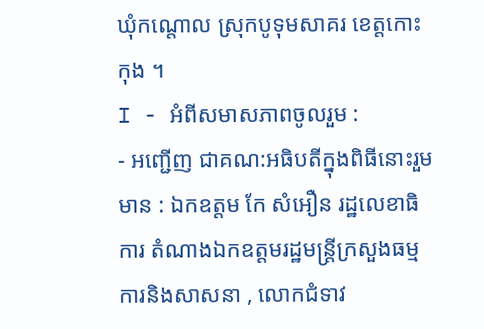ឃុំកណ្តោល ស្រុកបូទុមសាគរ ខេត្តកោះកុង ។
I - អំពីសមាសភាពចូលរួម :
- អញ្ជើញ ជាគណ:អធិបតីក្នុងពិធីនោះរួមមាន : ឯកឧត្តម កែ សំអឿន រដ្ឋលេខាធិការ តំណាងឯកឧត្តមរដ្ឋមន្ត្រីក្រសួងធម្មការនិងសាសនា , លោកជំទាវ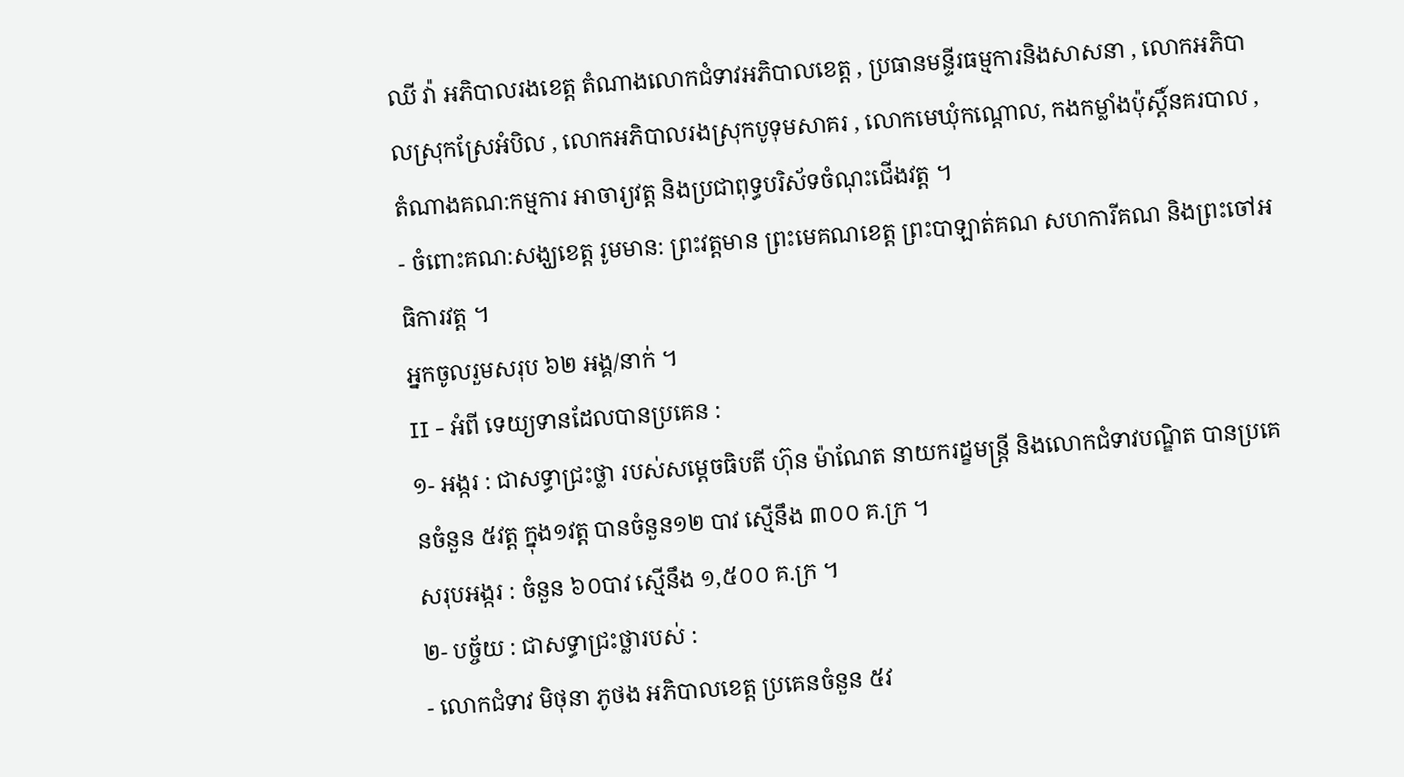ឈី វ៉ា អភិបាលរងខេត្ត តំណាងលោកជំទាវអភិបាលខេត្ត , ប្រធានមន្ទីរធម្មការនិងសាសនា , លោកអភិបាលស្រុកស្រែអំបិល , លោកអភិបាលរងស្រុកបូទុមសាគរ , លោកមេឃុំកណ្តោល, កងកម្លាំងប៉ុស្តិ៍នគរបាល , តំណាងគណ:កម្មការ អាចារ្យវត្ត និងប្រជាពុទ្ធបរិស័ទចំណុះជើងវត្ត ។
- ចំពោះគណ:សង្ឃខេត្ត រូមមាន: ព្រះវត្តមាន ព្រះមេគណខេត្ត ព្រះបាឡាត់គណ សហការីគណ និងព្រះចៅអធិការវត្ត ។
អ្នកចូលរួមសរុប ៦២ អង្គ/នាក់ ។
II - អំពី ទេយ្យទានដែលបានប្រគេន :
១- អង្ករ : ជាសទ្ធាជ្រះថ្លា របស់សម្តេចធិបតី ហ៊ុន ម៉ាណែត នាយករដ្ខមន្ត្រី និងលោកជំទាវបណ្ឌិត បានប្រគេនចំនួន ៥វត្ត ក្នុង១វត្ត បានចំនួន១២ បាវ ស្មើនឹង ៣០០ គ.ក្រ ។
សរុបអង្ករ : ចំនួន ៦០បាវ ស្មើនឹង ១,៥០០ គ.ក្រ ។
២- បច្ច័យ : ជាសទ្ធាជ្រះថ្លារបស់ :
- លោកជំទាវ មិថុនា ភូថង អភិបាលខេត្ត ប្រគេនចំនួន ៥វ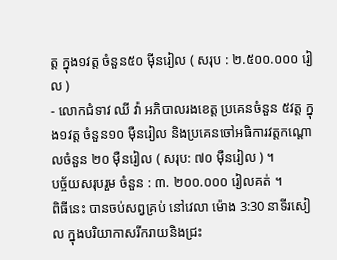ត្ត ក្នុង១វត្ត ចំនួន៥០ មុីនរៀល ( សរុប : ២.៥០០.០០០ រៀល )
- លោកជំទាវ ឈី វ៉ា អភិបាលរងខេត្ត ប្រគេនចំនួន ៥វត្ត ក្នុង១វត្ត ចំនួន១០ មុឺនរៀល និងប្រគេនចៅអធិការវត្តកណ្តោលចំនួន ២០ មុឺនរៀល ( សរុប: ៧០ មុឺនរៀល ) ។
បច្ច័យសរុបរួម ចំនួន : ៣. ២០០.០០០ រៀលគត់ ។
ពិធីនេះ បានចប់សព្វគ្រប់ នៅវេលា ម៉ោង 3:30 នាទីរសៀល ក្នុងបរិយាកាសរីករាយនិងជ្រះ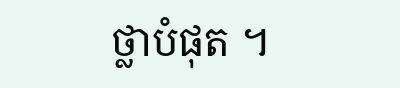ថ្លាបំផុត ។